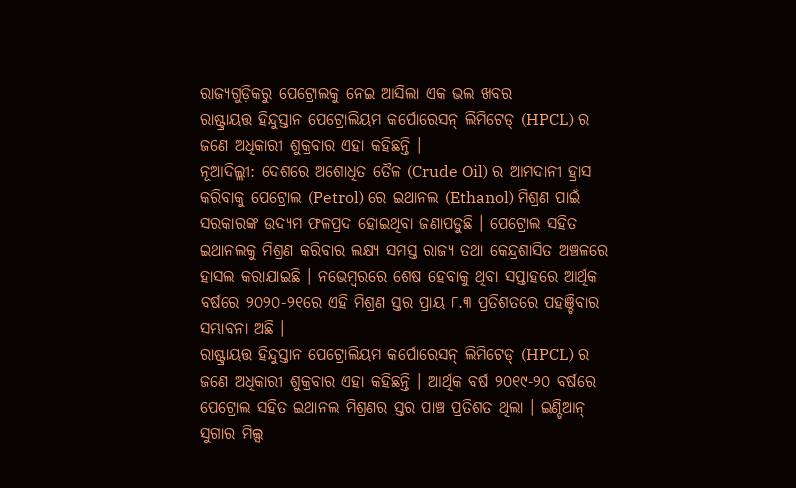ରାଜ୍ୟଗୁଡ଼ିକରୁ ପେଟ୍ରୋଲକୁ ନେଇ ଆସିଲା ଏକ ଭଲ ଖବର
ରାଷ୍ଟ୍ରାୟତ୍ତ ହିନ୍ଦୁସ୍ତାନ ପେଟ୍ରୋଲିୟମ କର୍ପୋରେସନ୍ ଲିମିଟେଡ୍ (HPCL) ର ଜଣେ ଅଧିକାରୀ ଶୁକ୍ରବାର ଏହା କହିଛନ୍ତି ।
ନୂଆଦିଲ୍ଲୀ: ଦେଶରେ ଅଶୋଧିତ ତୈଳ (Crude Oil) ର ଆମଦାନୀ ହ୍ରାସ କରିବାକୁ ପେଟ୍ରୋଲ (Petrol) ରେ ଇଥାନଲ (Ethanol) ମିଶ୍ରଣ ପାଇଁ ସରକାରଙ୍କ ଉଦ୍ୟମ ଫଳପ୍ରଦ ହୋଇଥିବା ଜଣାପଡୁଛି । ପେଟ୍ରୋଲ ସହିତ ଇଥାନଲକୁ ମିଶ୍ରଣ କରିବାର ଲକ୍ଷ୍ୟ ସମସ୍ତ ରାଜ୍ୟ ତଥା କେନ୍ଦ୍ରଶାସିତ ଅଞ୍ଚଳରେ ହାସଲ କରାଯାଇଛି । ନଭେମ୍ବରରେ ଶେଷ ହେବାକୁ ଥିବା ସପ୍ତାହରେ ଆର୍ଥିକ ବର୍ଷରେ ୨୦୨୦-୨୧ରେ ଏହି ମିଶ୍ରଣ ସ୍ତର ପ୍ରାୟ ୮.୩ ପ୍ରତିଶତରେ ପହଞ୍ଚିବାର ସମ୍ଭାବନା ଅଛି ।
ରାଷ୍ଟ୍ରାୟତ୍ତ ହିନ୍ଦୁସ୍ତାନ ପେଟ୍ରୋଲିୟମ କର୍ପୋରେସନ୍ ଲିମିଟେଡ୍ (HPCL) ର ଜଣେ ଅଧିକାରୀ ଶୁକ୍ରବାର ଏହା କହିଛନ୍ତି । ଆର୍ଥିକ ବର୍ଷ ୨୦୧୯-୨୦ ବର୍ଷରେ ପେଟ୍ରୋଲ ସହିତ ଇଥାନଲ ମିଶ୍ରଣର ସ୍ତର ପାଞ୍ଚ ପ୍ରତିଶତ ଥିଲା । ଇଣ୍ଡିଆନ୍ ସୁଗାର ମିଲ୍ସ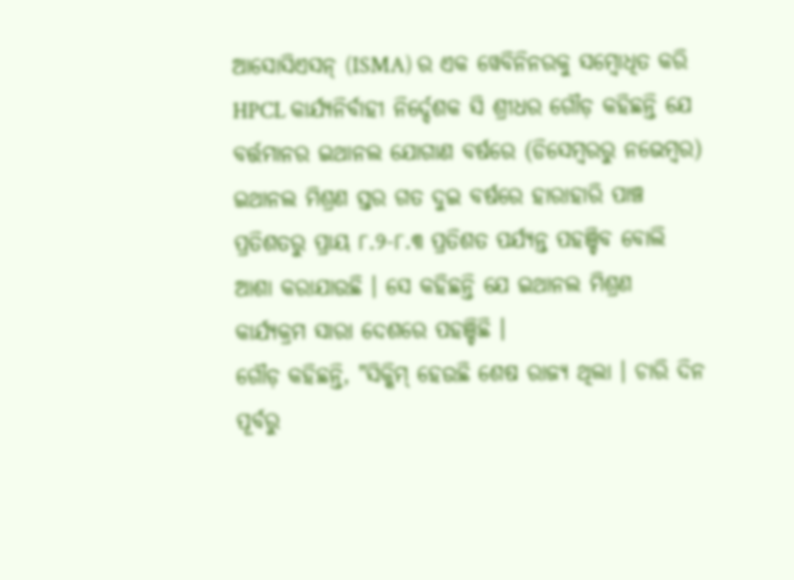ଆସୋସିଏସନ୍ (ISMA) ର ଏକ ୱେବିନିନରକୁ ସମ୍ବୋଧିତ କରି HPCL କାର୍ଯ୍ୟନିର୍ବାହୀ ନିର୍ଦ୍ଦେଶକ ସି ଶ୍ରୀଧର ଗୌଡ଼ କହିଛନ୍ତି ଯେ ବର୍ତ୍ତମାନର ଇଥାନଲ ଯୋଗାଣ ବର୍ଷରେ (ଡିସେମ୍ବରରୁ ନଭେମ୍ବର) ଇଥାନଲ ମିଶ୍ରଣ ସ୍ତର ଗତ ଦୁଇ ବର୍ଷରେ ହାରାହାରି ପାଞ୍ଚ ପ୍ରତିଶତରୁ ପ୍ରାୟ ୮.୨-୮.୩ ପ୍ରତିଶତ ପର୍ଯ୍ୟନ୍ତ ପହଞ୍ଚିବ ବୋଲି ଆଶା କରାଯାଉଛି । ସେ କହିଛନ୍ତି ଯେ ଇଥାନଲ ମିଶ୍ରଣ କାର୍ଯ୍ୟକ୍ରମ ସାରା ଦେଶରେ ପହଞ୍ଚିଛି ।
ଗୌଡ଼ କହିଛନ୍ତି, "ସିକ୍କିମ୍ ହେଉଛି ଶେଷ ରାଜ୍ୟ ଥିଲା । ଚାରି ଦିନ ପୂର୍ବରୁ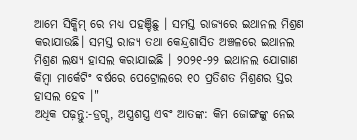ଆମେ ସିକ୍କିମ୍ ରେ ମଧ୍ୟ ପହଞ୍ଚିଛୁ । ସମସ୍ତ ରାଜ୍ୟରେ ଇଥାନଲ ମିଶ୍ରଣ କରାଯାଉଛି। ସମସ୍ତ ରାଜ୍ୟ ତଥା କେନ୍ଦ୍ରଶାସିତ ଅଞ୍ଚଳରେ ଇଥାନଲ ମିଶ୍ରଣ ଲକ୍ଷ୍ୟ ହାସଲ କରାଯାଇଛି । ୨୦୨୧-୨୨ ଇଥାନଲ ଯୋଗାଣ କିମ୍ବା ମାର୍କେଟିଂ ବର୍ଷରେ ପେଟ୍ରୋଲରେ ୧୦ ପ୍ରତିଶତ ମିଶ୍ରଣର ସ୍ତର ହାସଲ ହେବ ।"
ଅଧିକ ପଢ଼ନ୍ତୁ:-ଡ୍ରଗ୍ସ, ଅସ୍ତ୍ରଶସ୍ତ୍ର ଏବଂ ଆତଙ୍କ: କିମ ଜୋଙ୍ଗଙ୍କୁ ନେଇ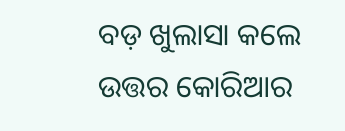ବଡ଼ ଖୁଲାସା କଲେ ଉତ୍ତର କୋରିଆର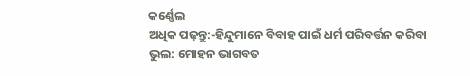କର୍ଣ୍ଣେଲ
ଅଧିକ ପଢ଼ନ୍ତୁ:-ହିନ୍ଦୁମାନେ ବିବାହ ପାଇଁ ଧର୍ମ ପରିବର୍ତ୍ତନ କରିବା ଭୁଲ: ମୋହନ ଭାଗବତ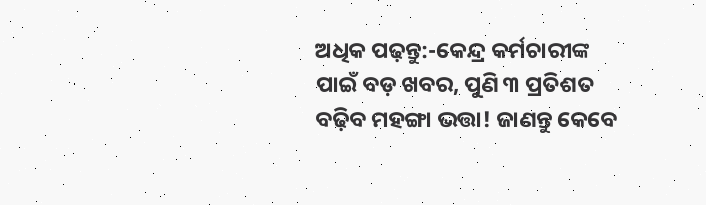ଅଧିକ ପଢ଼ନ୍ତୁ:-କେନ୍ଦ୍ର କର୍ମଚାରୀଙ୍କ ପାଇଁ ବଡ଼ ଖବର, ପୁଣି ୩ ପ୍ରତିଶତ ବଢ଼ିବ ମହଙ୍ଗା ଭତ୍ତା! ଜାଣନ୍ତୁ କେବେ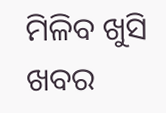ମିଳିବ ଖୁସି ଖବର